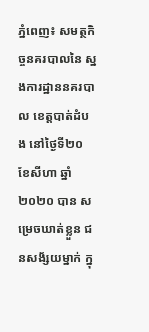ភ្នំពេញ៖ សមត្ថកិច្ចនគរបាលនៃ ស្នងការដ្ឋាននគរបាល ខេត្តបាត់ដំបង នៅថ្ងៃទី២០ ខែសីហា ឆ្នាំ២០២០ បាន សម្រេចឃាត់ខ្លួន ជនសង័្សយម្នាក់ ក្នុ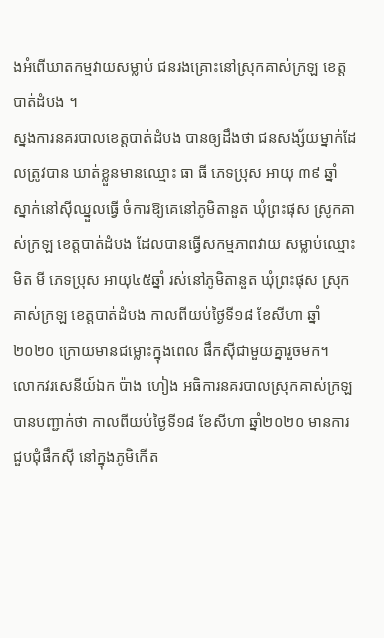ងអំពើឃាតកម្មវាយសម្លាប់ ជនរងគ្រោះនៅស្រុកគាស់ក្រឡ ខេត្តបាត់ដំបង ។
ស្នងការនគរបាលខេត្តបាត់ដំបង បានឲ្យដឹងថា ជនសង្ស័យម្នាក់ដែលត្រូវបាន ឃាត់ខ្លួនមានឈ្មោះ ធា ធី ភេទប្រុស អាយុ ៣៩ ឆ្នាំ ស្នាក់នៅស៊ីឈ្នួលធ្វើ ចំការឱ្យគេនៅភូមិតានួត ឃុំព្រះផុស ស្រូកគាស់ក្រឡ ខេត្តបាត់ដំបង ដែលបានធ្វើសកម្មភាពវាយ សម្លាប់ឈ្មោះ មិត មី ភេទប្រុស អាយុ៤៥ឆ្នាំ រស់នៅភូមិតានួត ឃុំព្រះផុស ស្រុកគាស់ក្រឡ ខេត្តបាត់ដំបង កាលពីយប់ថ្ងៃទី១៨ ខែសីហា ឆ្នាំ២០២០ ក្រោយមានជម្លោះក្នុងពេល ផឹកស៊ីជាមួយគ្នារួចមក។
លោកវរសេនីយ៍ឯក ប៉ាង ហៀង អធិការនគរបាលស្រុកគាស់ក្រឡ បានបញ្ជាក់ថា កាលពីយប់ថ្ងៃទី១៨ ខែសីហា ឆ្នាំ២០២០ មានការជួបជុំផឹកស៊ី នៅក្នុងភូមិកើត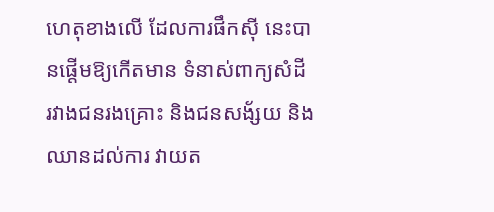ហេតុខាងលើ ដែលការផឹកស៊ី នេះបានផ្តើមឱ្យកើតមាន ទំនាស់ពាក្យសំដី រវាងជនរងគ្រោះ និងជនសង័្សយ និងឈានដល់ការ វាយត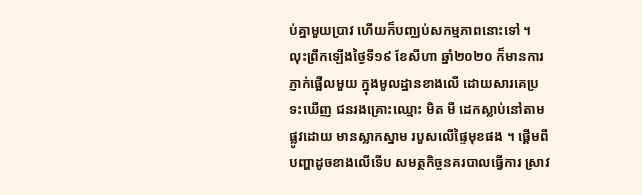ប់គ្នាមួយប្រាវ ហើយក៏បញ្ឈប់សកម្មភាពនោះទៅ ។ លុះព្រឹកឡើងថ្ងៃទី១៩ ខែសីហា ឆ្នាំ២០២០ ក៏មានការភ្ញាក់ផ្អើលមួយ ក្នុងមូលដ្ឋានខាងលើ ដោយសារគេប្រទះឃើញ ជនរងគ្រោះឈ្មោះ មិត មី ដេកស្លាប់នៅតាមផ្លូវដោយ មានស្លាកស្នាម របួសលើផ្ទៃមុខផង ។ ផ្តើមពី បញ្ហាដូចខាងលើទើប សមត្ថកិច្ចនគរបាលធ្វើការ ស្រាវ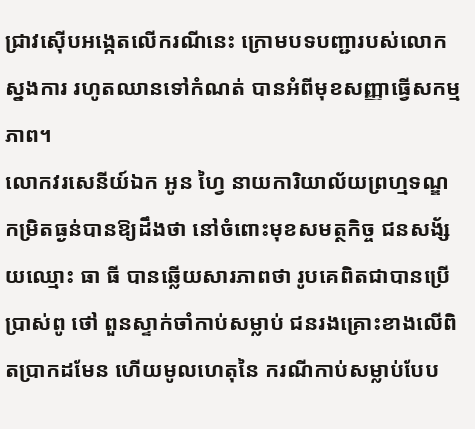ជ្រាវស៊ើបអង្កេតលើករណីនេះ ក្រោមបទបញ្ជារបស់លោកស្នងការ រហូតឈានទៅកំណត់ បានអំពីមុខសញ្ញាធ្វើសកម្មភាព។
លោកវរសេនីយ៍ឯក អូន ហ្វៃ នាយការិយាល័យព្រហ្មទណ្ឌ កម្រិតធ្ងន់បានឱ្យដឹងថា នៅចំពោះមុខសមត្ថកិច្ច ជនសង័្សយឈ្មោះ ធា ធី បានឆ្លើយសារភាពថា រូបគេពិតជាបានប្រើប្រាស់ពូ ថៅ ពួនស្ទាក់ចាំកាប់សម្លាប់ ជនរងគ្រោះខាងលើពិតប្រាកដមែន ហើយមូលហេតុនៃ ករណីកាប់សម្លាប់បែប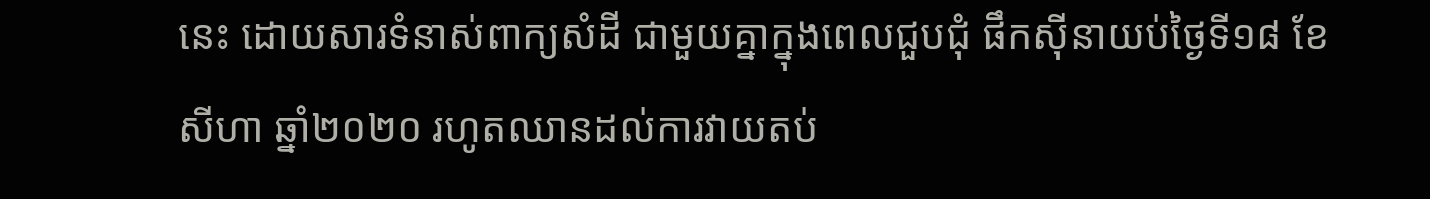នេះ ដោយសារទំនាស់ពាក្យសំដី ជាមួយគ្នាក្នុងពេលជួបជុំ ផឹកស៊ីនាយប់ថ្ងៃទី១៨ ខែសីហា ឆ្នាំ២០២០ រហូតឈានដល់ការវាយតប់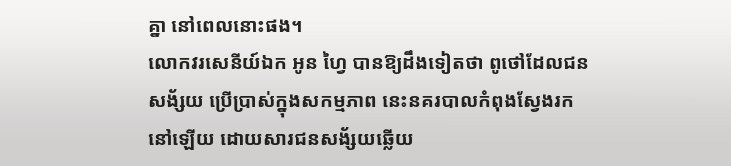គ្នា នៅពេលនោះផង។
លោកវរសេនីយ៍ឯក អូន ហ្វៃ បានឱ្យដឹងទៀតថា ពូថៅដែលជនសង័្សយ ប្រើប្រាស់ក្នុងសកម្មភាព នេះនគរបាលកំពុងស្វែងរកនៅឡើយ ដោយសារជនសង័្សយឆ្លើយ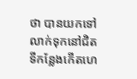ថា បានយកទៅ លាក់ទុកនៅជិតទីកន្លែងកើតហេ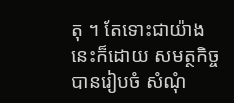តុ ។ តែទោះជាយ៉ាងនេះក៏ដោយ សមត្ថកិច្ចបានរៀបចំ សំណុំ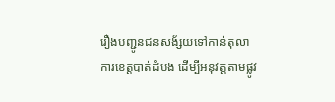រឿងបញ្ជូនជនសង័្សយទៅកាន់តុលា ការខេត្តបាត់ដំបង ដើម្បីអនុវត្តតាមផ្លូវ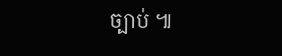ច្បាប់ ៕